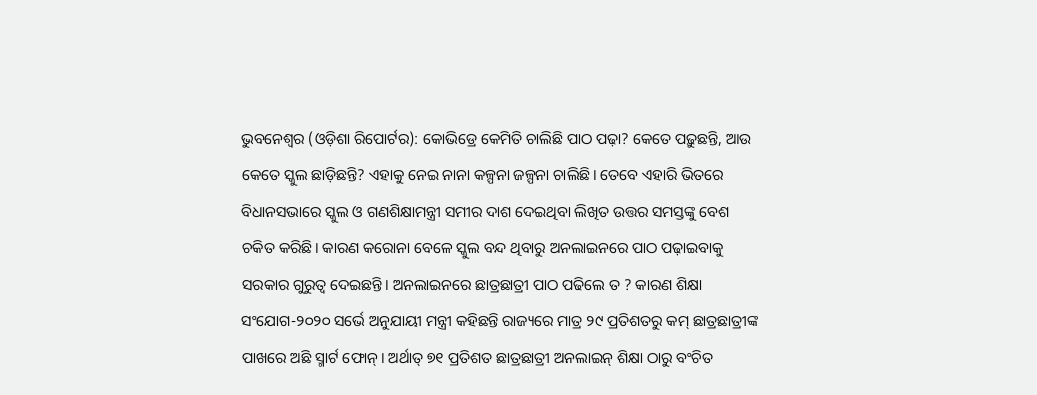ଭୁବନେଶ୍ୱର (ଓଡ଼ିଶା ରିପୋର୍ଟର): କୋଭିଡ୍ରେ କେମିତି ଚାଲିଛି ପାଠ ପଢ଼ା? କେତେ ପଢ଼ୁଛନ୍ତି, ଆଉ କେତେ ସ୍କୁଲ ଛାଡ଼ିଛନ୍ତି? ଏହାକୁ ନେଇ ନାନା କଳ୍ପନା ଜଳ୍ପନା ଚାଲିଛି। ତେବେ ଏହାରି ଭିତରେ ବିଧାନସଭାରେ ସ୍କୁଲ ଓ ଗଣଶିକ୍ଷାମନ୍ତ୍ରୀ ସମୀର ଦାଶ ଦେଇଥିବା ଲିଖିତ ଉତ୍ତର ସମସ୍ତଙ୍କୁ ବେଶ ଚକିତ କରିଛି। କାରଣ କରୋନା ବେଳେ ସ୍କୁଲ ବନ୍ଦ ଥିବାରୁ ଅନଲାଇନରେ ପାଠ ପଢ଼ାଇବାକୁ ସରକାର ଗୁରୁତ୍ୱ ଦେଇଛନ୍ତି। ଅନଲାଇନରେ ଛାତ୍ରଛାତ୍ରୀ ପାଠ ପଢିଲେ ତ ? କାରଣ ଶିକ୍ଷା ସଂଯୋଗ-୨୦୨୦ ସର୍ଭେ ଅନୁଯାୟୀ ମନ୍ତ୍ରୀ କହିଛନ୍ତି ରାଜ୍ୟରେ ମାତ୍ର ୨୯ ପ୍ରତିଶତରୁ କମ୍ ଛାତ୍ରଛାତ୍ରୀଙ୍କ ପାଖରେ ଅଛି ସ୍ମାର୍ଟ ଫୋନ୍। ଅର୍ଥାତ୍ ୭୧ ପ୍ରତିଶତ ଛାତ୍ରଛାତ୍ରୀ ଅନଲାଇନ୍ ଶିକ୍ଷା ଠାରୁ ବଂଚିତ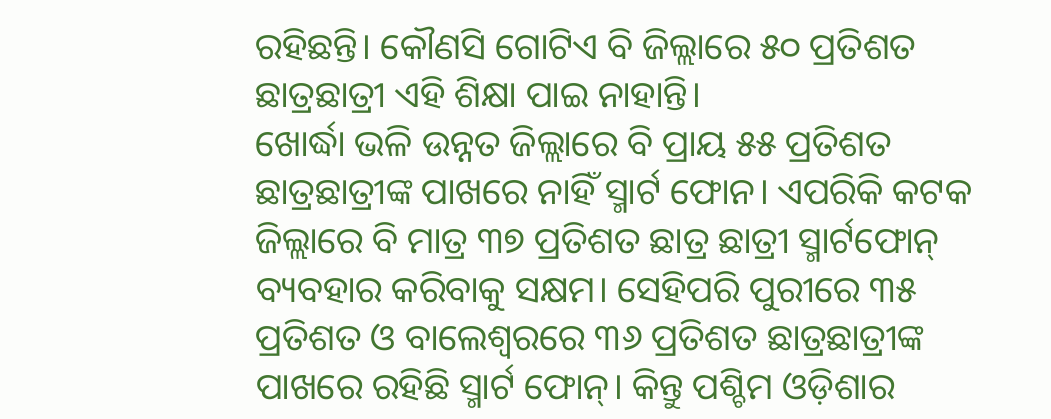ରହିଛନ୍ତି। କୌଣସି ଗୋଟିଏ ବି ଜିଲ୍ଲାରେ ୫୦ ପ୍ରତିଶତ ଛାତ୍ରଛାତ୍ରୀ ଏହି ଶିକ୍ଷା ପାଇ ନାହାନ୍ତି।
ଖୋର୍ଦ୍ଧା ଭଳି ଉନ୍ନତ ଜିଲ୍ଲାରେ ବି ପ୍ରାୟ ୫୫ ପ୍ରତିଶତ ଛାତ୍ରଛାତ୍ରୀଙ୍କ ପାଖରେ ନାହିଁ ସ୍ମାର୍ଟ ଫୋନ। ଏପରିକି କଟକ ଜିଲ୍ଲାରେ ବି ମାତ୍ର ୩୭ ପ୍ରତିଶତ ଛାତ୍ର ଛାତ୍ରୀ ସ୍ମାର୍ଟଫୋନ୍ ବ୍ୟବହାର କରିବାକୁ ସକ୍ଷମ। ସେହିପରି ପୁରୀରେ ୩୫ ପ୍ରତିଶତ ଓ ବାଲେଶ୍ୱରରେ ୩୬ ପ୍ରତିଶତ ଛାତ୍ରଛାତ୍ରୀଙ୍କ ପାଖରେ ରହିଛି ସ୍ମାର୍ଟ ଫୋନ୍। କିନ୍ତୁ ପଶ୍ଚିମ ଓଡ଼ିଶାର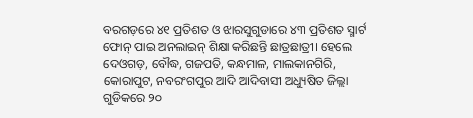ବରଗଡ଼ରେ ୪୧ ପ୍ରତିଶତ ଓ ଝାରସୁଗୁଡାରେ ୪୩ ପ୍ରତିଶତ ସ୍ମାର୍ଟ ଫୋନ୍ ପାଇ ଅନଲାଇନ୍ ଶିକ୍ଷା କରିଛନ୍ତି ଛାତ୍ରଛାତ୍ରୀ। ହେଲେ ଦେଓଗଡ଼, ବୌଦ୍ଧ, ଗଜପତି, କନ୍ଧମାଳ, ମାଲକାନଗିରି, କୋରାପୁଟ, ନବରଂଗପୁର ଆଦି ଆଦିବାସୀ ଅଧ୍ୟୁଷିତ ଜିଲ୍ଲା ଗୁଡିକରେ ୨୦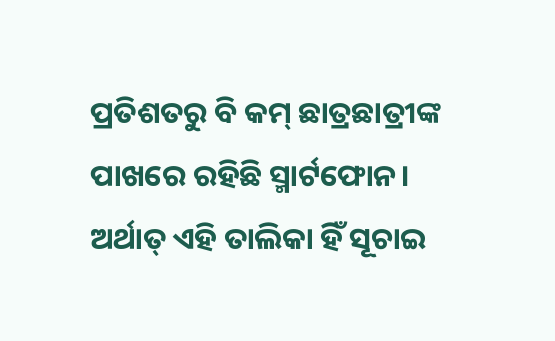ପ୍ରତିଶତରୁ ବି କମ୍ ଛାତ୍ରଛାତ୍ରୀଙ୍କ ପାଖରେ ରହିଛି ସ୍ମାର୍ଟଫୋନ।
ଅର୍ଥାତ୍ ଏହି ତାଲିକା ହିଁ ସୂଚାଇ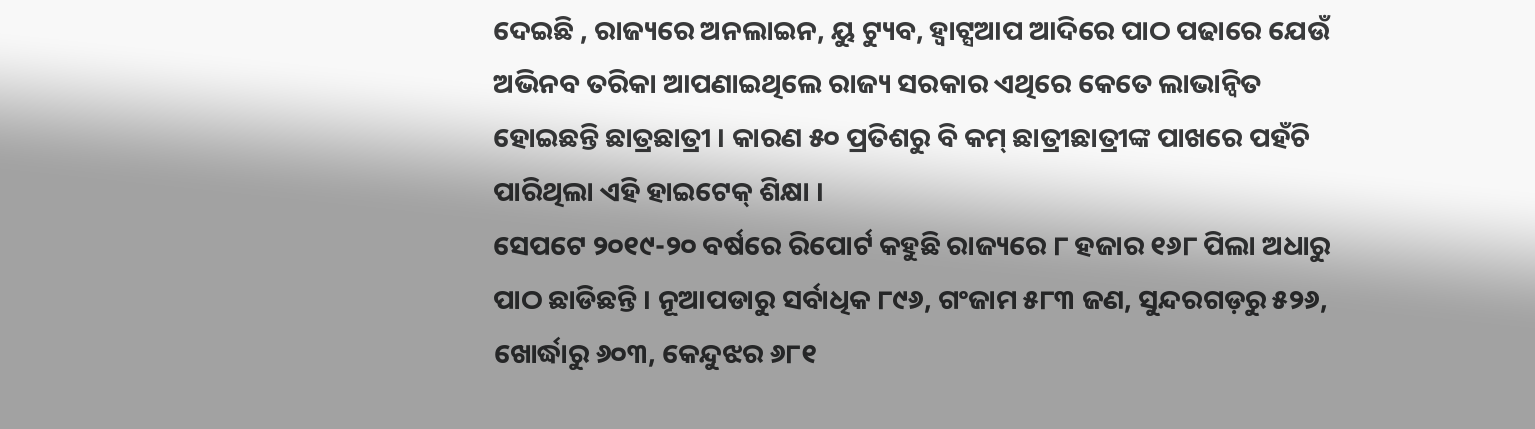ଦେଇଛି , ରାଜ୍ୟରେ ଅନଲାଇନ, ୟୁ ଟ୍ୟୁବ, ହ୍ୱାଟ୍ସଆପ ଆଦିରେ ପାଠ ପଢାରେ ଯେଉଁ ଅଭିନବ ତରିକା ଆପଣାଇଥିଲେ ରାଜ୍ୟ ସରକାର ଏଥିରେ କେତେ ଲାଭାନ୍ୱିତ ହୋଇଛନ୍ତି ଛାତ୍ରଛାତ୍ରୀ । କାରଣ ୫୦ ପ୍ରତିଶରୁ ବି କମ୍ ଛାତ୍ରୀଛାତ୍ରୀଙ୍କ ପାଖରେ ପହଁଚି ପାରିଥିଲା ଏହି ହାଇଟେକ୍ ଶିକ୍ଷା ।
ସେପଟେ ୨୦୧୯-୨୦ ବର୍ଷରେ ରିପୋର୍ଟ କହୁଛି ରାଜ୍ୟରେ ୮ ହଜାର ୧୬୮ ପିଲା ଅଧାରୁ ପାଠ ଛାଡିଛନ୍ତି । ନୂଆପଡାରୁ ସର୍ବାଧିକ ୮୯୬, ଗଂଜାମ ୫୮୩ ଜଣ, ସୁନ୍ଦରଗଡ଼ରୁ ୫୨୬, ଖୋର୍ଦ୍ଧାରୁ ୬୦୩, କେନ୍ଦୁଝର ୬୮୧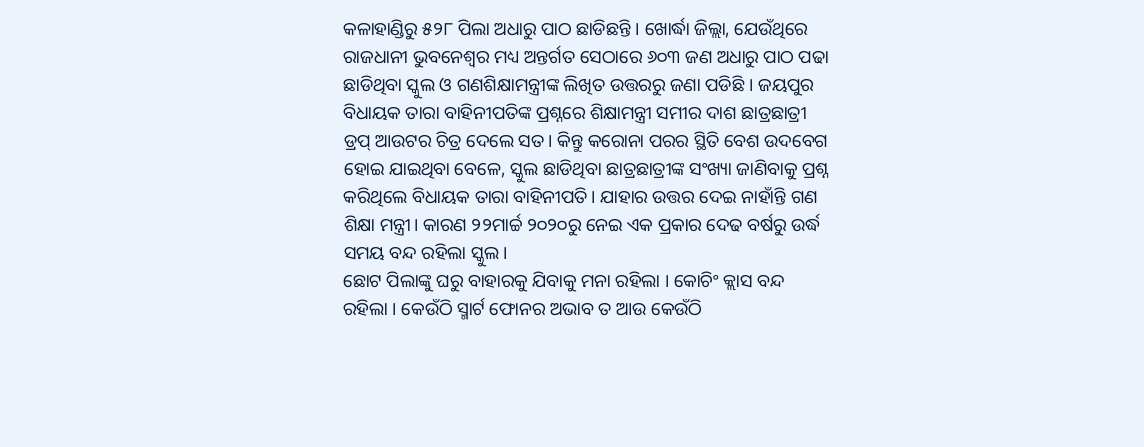କଳାହାଣ୍ଡିରୁ ୫୨୮ ପିଲା ଅଧାରୁ ପାଠ ଛାଡିଛନ୍ତି । ଖୋର୍ଦ୍ଧା ଜିଲ୍ଲା, ଯେଉଁଥିରେ ରାଜଧାନୀ ଭୁବନେଶ୍ୱର ମଧ୍ୟ ଅନ୍ତର୍ଗତ ସେଠାରେ ୬୦୩ ଜଣ ଅଧାରୁ ପାଠ ପଢା ଛାଡିଥିବା ସ୍କୁଲ ଓ ଗଣଶିକ୍ଷାମନ୍ତ୍ରୀଙ୍କ ଲିଖିତ ଉତ୍ତରରୁ ଜଣା ପଡିଛି । ଜୟପୁର ବିଧାୟକ ତାରା ବାହିନୀପତିଙ୍କ ପ୍ରଶ୍ନରେ ଶିକ୍ଷାମନ୍ତ୍ରୀ ସମୀର ଦାଶ ଛାତ୍ରଛାତ୍ରୀ ଡ୍ରପ୍ ଆଉଟର ଚିତ୍ର ଦେଲେ ସତ। କିନ୍ତୁ କରୋନା ପରର ସ୍ଥିତି ବେଶ ଉଦବେଗ ହୋଇ ଯାଇଥିବା ବେଳେ, ସ୍କୁଲ ଛାଡିଥିବା ଛାତ୍ରଛାତ୍ରୀଙ୍କ ସଂଖ୍ୟା ଜାଣିବାକୁ ପ୍ରଶ୍ନ କରିଥିଲେ ବିଧାୟକ ତାରା ବାହିନୀପତି। ଯାହାର ଉତ୍ତର ଦେଇ ନାହାଁନ୍ତି ଗଣ ଶିକ୍ଷା ମନ୍ତ୍ରୀ। କାରଣ ୨୨ମାର୍ଚ୍ଚ ୨୦୨୦ରୁ ନେଇ ଏକ ପ୍ରକାର ଦେଢ ବର୍ଷରୁ ଉର୍ଦ୍ଧ ସମୟ ବନ୍ଦ ରହିଲା ସ୍କୁଲ।
ଛୋଟ ପିଲାଙ୍କୁ ଘରୁ ବାହାରକୁ ଯିବାକୁ ମନା ରହିଲା । କୋଚିଂ କ୍ଲାସ ବନ୍ଦ ରହିଲା । କେଉଁଠି ସ୍ମାର୍ଟ ଫୋନର ଅଭାବ ତ ଆଉ କେଉଁଠି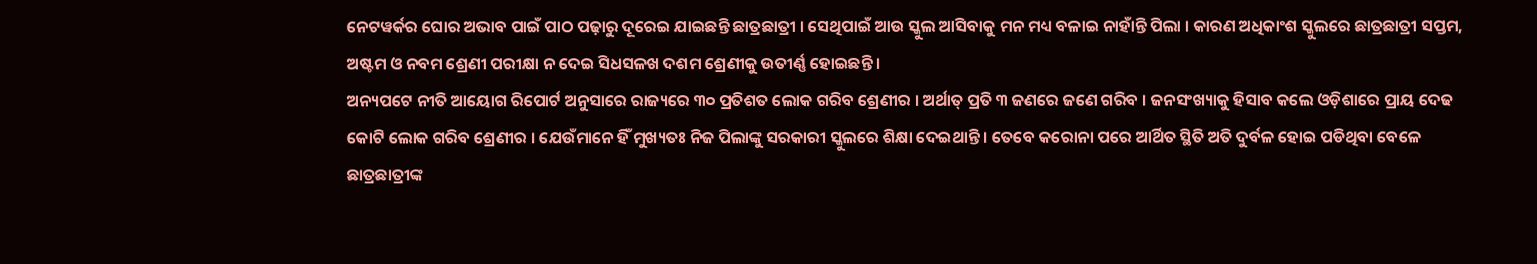ନେଟୱର୍କର ଘୋର ଅଭାବ ପାଇଁ ପାଠ ପଢ଼ାରୁ ଦୂରେଇ ଯାଇଛନ୍ତି ଛାତ୍ରଛାତ୍ରୀ । ସେଥିପାଇଁ ଆଉ ସ୍କୁଲ ଆସିବାକୁ ମନ ମଧ୍ୟ ବଳାଇ ନାହାଁନ୍ତି ପିଲା । କାରଣ ଅଧିକାଂଶ ସ୍କୁଲରେ ଛାତ୍ରଛାତ୍ରୀ ସପ୍ତମ, ଅଷ୍ଟମ ଓ ନବମ ଶ୍ରେଣୀ ପରୀକ୍ଷା ନ ଦେଇ ସିଧସଳଖ ଦଶମ ଶ୍ରେଣୀକୁ ଉତୀର୍ଣ୍ଣ ହୋଇଛନ୍ତି ।
ଅନ୍ୟପଟେ ନୀତି ଆୟୋଗ ରିପୋର୍ଟ ଅନୁସାରେ ରାଜ୍ୟରେ ୩୦ ପ୍ରତିଶତ ଲୋକ ଗରିବ ଶ୍ରେଣୀର । ଅର୍ଥାତ୍ ପ୍ରତି ୩ ଜଣରେ ଜଣେ ଗରିବ । ଜନସଂଖ୍ୟାକୁ ହିସାବ କଲେ ଓଡ଼ିଶାରେ ପ୍ରାୟ ଦେଢ କୋଟି ଲୋକ ଗରିବ ଶ୍ରେଣୀର । ଯେଉଁମାନେ ହିଁ ମୁଖ୍ୟତଃ ନିଜ ପିଲାଙ୍କୁ ସରକାରୀ ସ୍କୁଲରେ ଶିକ୍ଷା ଦେଇଥାନ୍ତି । ତେବେ କରୋନା ପରେ ଆର୍ଥିତ ସ୍ଥିତି ଅତି ଦୁର୍ବଳ ହୋଇ ପଡିଥିବା ବେଳେ ଛାତ୍ରଛାତ୍ରୀଙ୍କ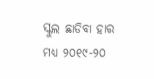ସ୍କୁଲ ଛାଡିବା ହାର ମଧ୍ୟ ୨୦୧୯-୨୦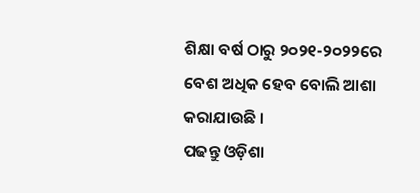ଶିକ୍ଷା ବର୍ଷ ଠାରୁ ୨୦୨୧-୨୦୨୨ରେ ବେଶ ଅଧିକ ହେବ ବୋଲି ଆଶା କରାଯାଉଛି ।
ପଢନ୍ତୁ ଓଡ଼ିଶା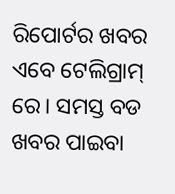ରିପୋର୍ଟର ଖବର ଏବେ ଟେଲିଗ୍ରାମ୍ ରେ। ସମସ୍ତ ବଡ ଖବର ପାଇବା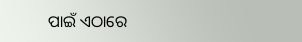ପାଇଁ ଏଠାରେ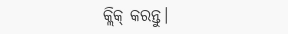କ୍ଲିକ୍ କରନ୍ତୁ।